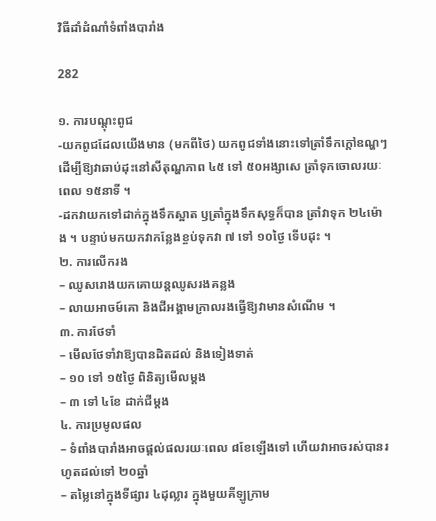វិធីដាំដំណាំទំពាំងបារាំង

282

១. ការបណ្តុះពូជ
-យកពូជដែលយើងមាន (មកពីថៃ) យកពូជទាំងនោះទៅត្រាំទឹកក្តៅឧណ្ហៗ ដើម្បីឱ្យវាឆាប់ដុះនៅសីតុណ្ហភាព ៤៥ ទៅ ៥០អង្សាសេ ត្រាំទុកចោលរយៈពេល ១៥នាទី ។
-ដកវាយកទៅដាក់ក្នុងទឹកស្អាត ឫត្រាំក្នុងទឹកសុទ្ធក៏បាន ត្រាំវាទុក ២៤ម៉ោង ។ បន្ទាប់មកយកវាកន្លែងខ្ចប់ទុកវា ៧ ទៅ ១០ថ្ងៃ ទើបដុះ ។
២. ការលើករង
– ឈូសរោងយកគោយន្តឈូសរងគន្លង
– លាយអាចម៍គោ និងជីអង្គាមក្រាលរងធ្វើឱ្យវាមានសំណើម ។
៣. ការថែទាំ
– មើលថែទាំវាឱ្យបានដិតដល់ និងទៀងទាត់
– ១០ ទៅ ១៥ថ្ងៃ ពិនិត្យមើលម្តង
– ៣ ទៅ ៤ខែ ដាក់ជីម្តង
៤. ការប្រមូលផល
– ទំពាំងបារាំងអាចផ្តល់ផលរយៈពេល ៨ខែឡើងទៅ ហើយវាអាចរស់បានរហូតដល់ទៅ ២០ឆ្នាំ
– តម្លៃនៅក្នុងទីផ្សារ ៤ដុល្លារ ក្នុងមួយគីឡូក្រាម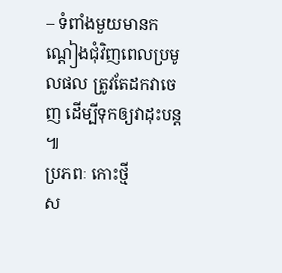– ទំពាំងមួយមានកណ្តៀងជុំវិញពេលប្រមូលផល ត្រូវតែដកវាចេញ ដើម្បីទុកឲ្យវាដុះបន្ត ៕
ប្រភពៈ កោះថ្មី
ស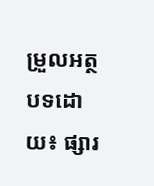ម្រួលអត្ថបទដោយ៖ ផ្សារ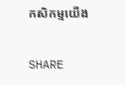កសិកម្មយើង

SHARE